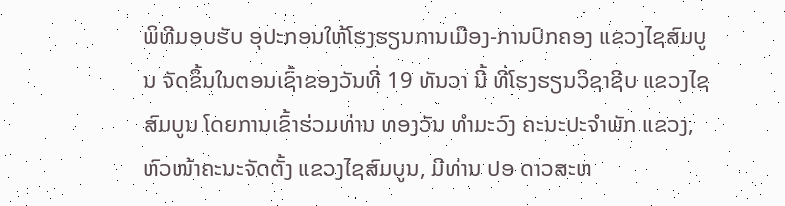ພິທີມອບຮັບ ອຸປະກອນໃຫ້ໂຮງຮຽນການເມືອງ-ການປົກຄອງ ແຂວງໄຊສົມບູນ ຈັດຂຶ້ນໃນຕອນເຊົ້າຂອງວັນທີ່ 19 ທັນວາ ນີ້ ທີ່ໂຮງຮຽນວິຊາຊີບ ແຂວງໄຊສົມບູນ ໂດຍການເຂົ້າຮ່ວມທ່ານ ທອງວັນ ທຳມະວົງ ຄະນະປະຈຳພັກ ແຂວງ, ຫົວໜ້າຄະນະຈັດຕັ້ງ ແຂວງໄຊສົມບູນ, ມີທ່ານ ປອ ດາວສະຫ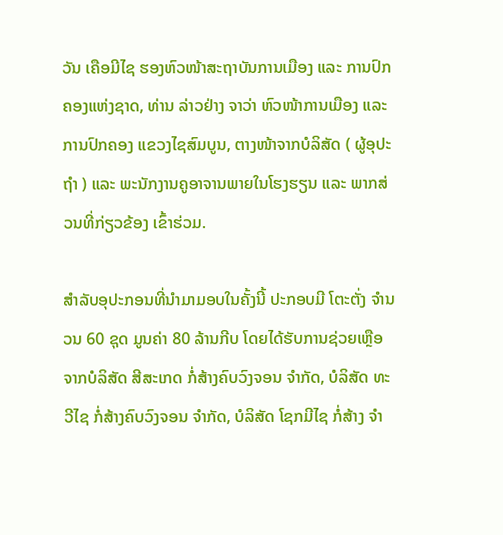ວັນ ເຄືອມີໄຊ ຮອງຫົວໜ້າສະຖາບັນການເມືອງ ແລະ ການປົກຄອງແຫ່ງຊາດ, ທ່ານ ລ່າວຢ່າງ ຈາວ່າ ຫົວໜ້າການເມືອງ ແລະ ການປົກຄອງ ແຂວງໄຊສົມບູນ, ຕາງໜ້າຈາກບໍລິສັດ ( ຜູ້ອຸປະຖໍາ ) ແລະ ພະນັກງານຄູອາຈານພາຍໃນໂຮງຮຽນ ແລະ ພາກສ່ວນທີ່ກ່ຽວຂ້ອງ ເຂົ້າຮ່ວມ.

ສຳລັບອຸປະກອນທີ່ນຳມາມອບໃນຄັ້ງນີ້ ປະກອບມີ ໂຕະຕັ່ງ ຈຳນວນ 60 ຊຸດ ມູນຄ່າ 80 ລ້ານກີບ ໂດຍໄດ້ຮັບການຊ່ວຍເຫຼືອຈາກບໍລິສັດ ສີສະເກດ ກໍ່ສ້າງຄົບວົງຈອນ ຈໍາກັດ, ບໍລິສັດ ທະວີໄຊ ກໍ່ສ້າງຄົບວົງຈອນ ຈໍາກັດ, ບໍລິສັດ ໂຊກມີໄຊ ກໍ່ສ້າງ ຈໍາ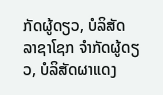ກັດຜູ້ດຽວ, ບໍລິສັດ ລາຊາໂຊກ ຈໍາກັດຜູ້ດຽວ, ບໍລິສັດຜາແດງ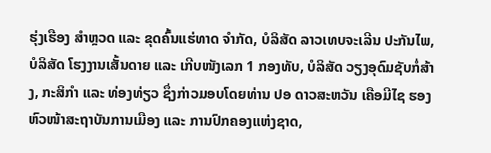ຮຸ່ງເຮືອງ ສໍາຫຼວດ ແລະ ຂຸດຄົ້ນແຮ່ທາດ ຈຳກັດ, ບໍລິສັດ ລາວເທບຈະເລີນ ປະກັນໄພ, ບໍລິສັດ ໂຮງງານເສັ້ນດາຍ ແລະ ເກີບໜັງເລກ 1 ກອງທັບ, ບໍລິສັດ ວຽງອຸດົມຊັບກໍ່ສ້າງ, ກະສິກໍາ ແລະ ທ່ອງທ່ຽວ ຊຶ່ງກ່າວມອບໂດຍທ່ານ ປອ ດາວສະຫວັນ ເຄືອມີໄຊ ຮອງຫົວໜ້າສະຖາບັນການເມືອງ ແລະ ການປົກຄອງແຫ່ງຊາດ,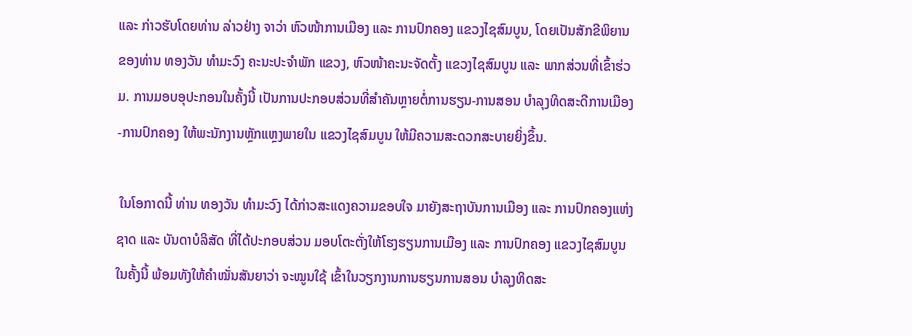ແລະ ກ່າວຮັບໂດຍທ່ານ ລ່າວຢ່າງ ຈາວ່າ ຫົວໜ້າການເມືອງ ແລະ ການປົກຄອງ ແຂວງໄຊສົມບູນ, ໂດຍເປັນສັກຂີພິຍານຂອງທ່ານ ທອງວັນ ທຳມະວົງ ຄະນະປະຈຳພັກ ແຂວງ, ຫົວໜ້າຄະນະຈັດຕັ້ງ ແຂວງໄຊສົມບູນ ແລະ ພາກສ່ວນທີ່ເຂົ້າຮ່ວມ. ການມອບອຸປະກອນໃນຄັ້ງນີ້ ເປັນການປະກອບສ່ວນທີ່ສຳຄັນຫຼາຍຕໍ່ການຮຽນ-ການສອນ ບຳລຸງທິດສະດີການເມືອງ-ການປົກຄອງ ໃຫ້ພະນັກງານຫຼັກແຫຼງພາຍໃນ ແຂວງໄຊສົມບູນ ໃຫ້ມີຄວາມສະດວກສະບາຍຍິ່ງຂຶ້ນ.

 ໃນໂອກາດນີ້ ທ່ານ ທອງວັນ ທໍາມະວົງ ໄດ້ກ່າວສະແດງຄວາມຂອບໃຈ ມາຍັງສະຖາບັນການເມືອງ ແລະ ການປົກຄອງແຫ່ງຊາດ ແລະ ບັນດາບໍລິສັດ ທີ່ໄດ້ປະກອບສ່ວນ ມອບໂຕະຕັ່ງໃຫ້ໂຮງຮຽນການເມືອງ ແລະ ການປົກຄອງ ແຂວງໄຊສົມບູນ ໃນຄັ້ງນີ້ ພ້ອມທັງໃຫ້ຄຳໝັ່ນສັນຍາວ່າ ຈະໝູນໃຊ້ ເຂົ້າໃນວຽກງານການຮຽນການສອນ ບຳລຸງທິດສະ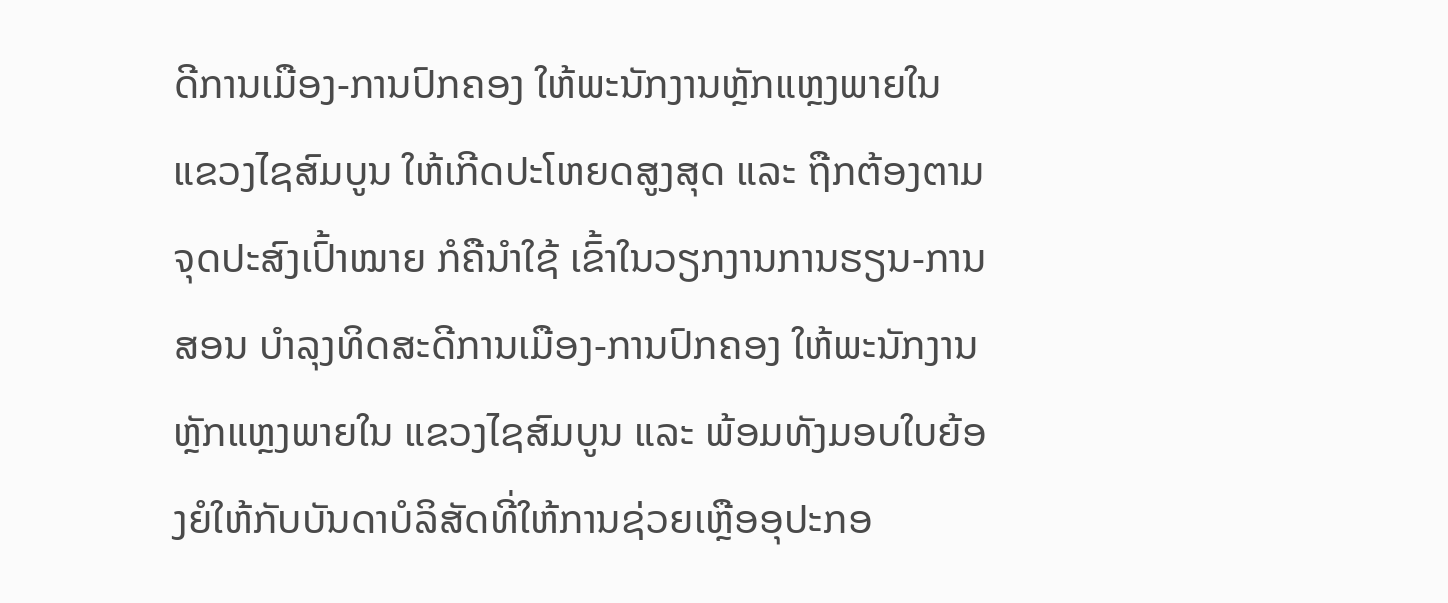ດີການເມືອງ-ການປົກຄອງ ໃຫ້ພະນັກງານຫຼັກແຫຼງພາຍໃນ ແຂວງໄຊສົມບູນ ໃຫ້ເກີດປະໂຫຍດສູງສຸດ ແລະ ຖືກຕ້ອງຕາມຈຸດປະສົງເປົ້າໝາຍ ກໍຄືນຳໃຊ້ ເຂົ້າໃນວຽກງານການຮຽນ-ການສອນ ບຳລຸງທິດສະດີການເມືອງ-ການປົກຄອງ ໃຫ້ພະນັກງານຫຼັກແຫຼງພາຍໃນ ແຂວງໄຊສົມບູນ ແລະ ພ້ອມທັງມອບໃບຍ້ອງຍໍໃຫ້ກັບບັນດາບໍລິສັດທີ່ໃຫ້ການຊ່ວຍເຫຼືອອຸປະກອ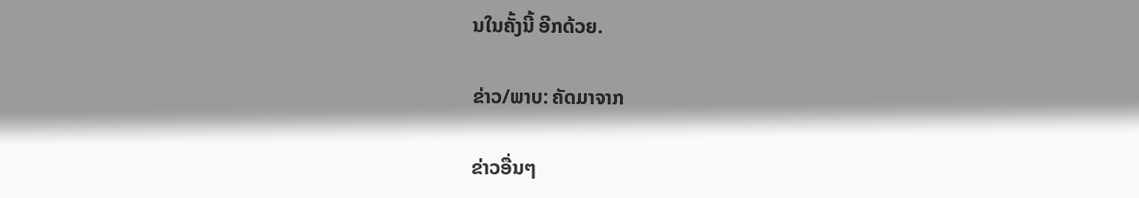ນໃນຄັ້ງນີ້ ອີກດ້ວຍ.

ຂ່າວ/ພາບ: ຄັດມາຈາກ

ຂ່າວອື່ນໆ